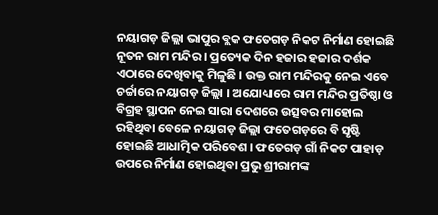ନୟାଗଡ଼ ଜିଲ୍ଲା ଭାପୁର ବ୍ଲକ ଫତେଗଡ଼ ନିକଟ ନିର୍ମାଣ ହୋଇଛି ନୂତନ ରାମ ମନ୍ଦିର । ପ୍ରତ୍ୟେକ ଦିନ ହଜାର ହଜାର ଦର୍ଶକ ଏଠାରେ ଦେଖିବାକୁ ମିଳୁଛି । ଉକ୍ତ ରାମ ମନ୍ଦିରକୁ ନେଇ ଏବେ ଚର୍ଚ୍ଚାରେ ନୟାଗଡ଼ ଜିଲ୍ଲା । ଅଯୋଧ୍ୟାରେ ରାମ ମନ୍ଦିର ପ୍ରତିଷ୍ଠା ଓ ବିଗ୍ରହ ସ୍ଥାପନ ନେଇ ସାରା ଦେଶରେ ଉତ୍ସବର ମାହୋଲ ରହିଥିବା ବେଳେ ନୟାଗଡ଼ ଜିଲ୍ଲା ଫତେଗଡ଼ରେ ବି ସୃଷ୍ଟି ହୋଇଛି ଆଧାତ୍ମିକ ପରିବେଶ । ଫତେଗଡ଼ ଗାଁ ନିକଟ ପାହାଡ଼ ଉପରେ ନିର୍ମାଣ ହୋଇଥିବା ପ୍ରଭୁ ଶ୍ରୀରାମଙ୍କ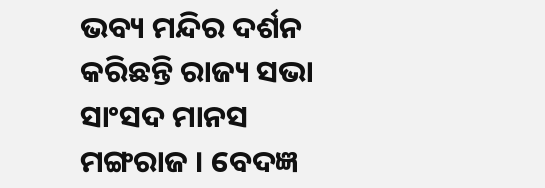ଭବ୍ୟ ମନ୍ଦିର ଦର୍ଶନ କରିଛନ୍ତି ରାଜ୍ୟ ସଭା ସାଂସଦ ମାନସ ମଙ୍ଗରାଜ । ବେଦଜ୍ଞ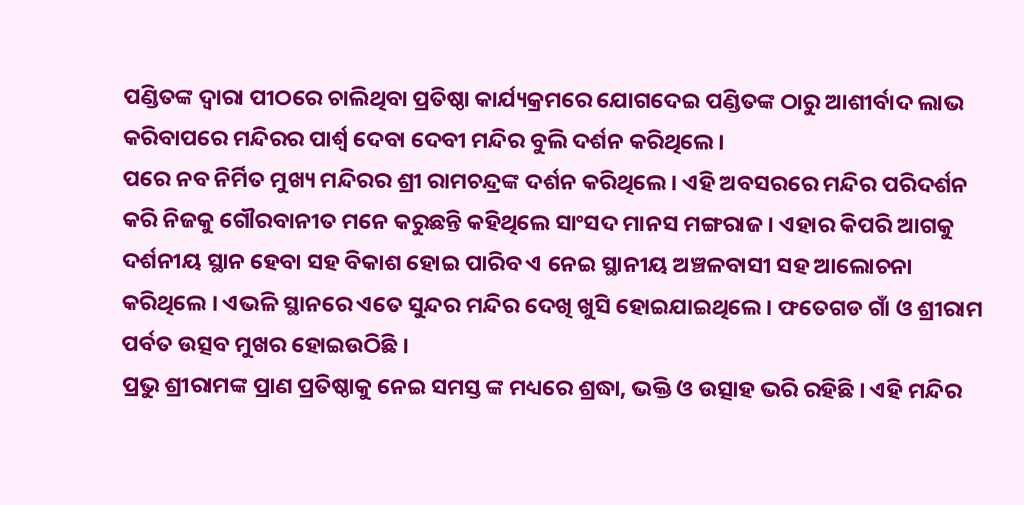ପଣ୍ଡିତଙ୍କ ଦ୍ଵାରା ପୀଠରେ ଚାଲିଥିବା ପ୍ରତିଷ୍ଠା କାର୍ଯ୍ୟକ୍ରମରେ ଯୋଗଦେଇ ପଣ୍ଡିତଙ୍କ ଠାରୁ ଆଶୀର୍ବାଦ ଲାଭ କରିବାପରେ ମନ୍ଦିରର ପାର୍ଶ୍ଵ ଦେବା ଦେବୀ ମନ୍ଦିର ବୁଲି ଦର୍ଶନ କରିଥିଲେ ।
ପରେ ନବ ନିର୍ମିତ ମୁଖ୍ୟ ମନ୍ଦିରର ଶ୍ରୀ ରାମଚନ୍ଦ୍ରଙ୍କ ଦର୍ଶନ କରିଥିଲେ । ଏହି ଅବସରରେ ମନ୍ଦିର ପରିଦର୍ଶନ କରି ନିଜକୁ ଗୌରବାନୀତ ମନେ କରୁଛନ୍ତି କହିଥିଲେ ସାଂସଦ ମାନସ ମଙ୍ଗରାଜ । ଏହାର କିପରି ଆଗକୁ ଦର୍ଶନୀୟ ସ୍ଥାନ ହେବା ସହ ବିକାଶ ହୋଇ ପାରିବ ଏ ନେଇ ସ୍ଥାନୀୟ ଅଞ୍ଚଳବାସୀ ସହ ଆଲୋଚନା କରିଥିଲେ । ଏଭଳି ସ୍ଥାନରେ ଏତେ ସୁନ୍ଦର ମନ୍ଦିର ଦେଖି ଖୁସି ହୋଇଯାଇଥିଲେ । ଫତେଗଡ ଗାଁ ଓ ଶ୍ରୀରାମ ପର୍ବତ ଉତ୍ସବ ମୁଖର ହୋଇଉଠିଛି ।
ପ୍ରଭୁ ଶ୍ରୀରାମଙ୍କ ପ୍ରାଣ ପ୍ରତିଷ୍ଠାକୁ ନେଇ ସମସ୍ତ ଙ୍କ ମଧ୍ୟରେ ଶ୍ରଦ୍ଧା, ଭକ୍ତି ଓ ଉତ୍ସାହ ଭରି ରହିଛି । ଏହି ମନ୍ଦିର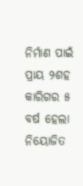ନିର୍ମାଣ ପାଇଁ ପ୍ରାୟ ୨ଶହ କାରିଗର ୫ ବର୍ଷ ହେଲା ନିୟୋଜିତ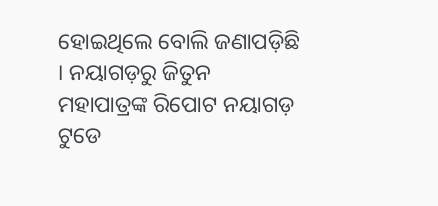ହୋଇଥିଲେ ବୋଲି ଜଣାପଡ଼ିଛି । ନୟାଗଡ଼ରୁ ଜିତୁନ ମହାପାତ୍ରଙ୍କ ରିପୋଟ ନୟାଗଡ଼ ଟୁଡେ